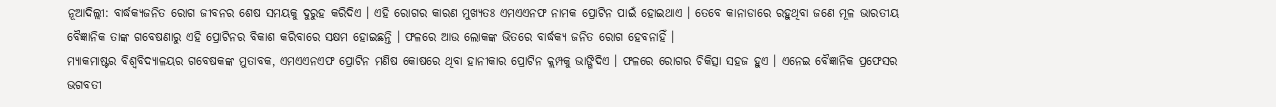ନୂଆଦିଲ୍ଲୀ: ବାର୍ଦ୍ଧକ୍ୟଜନିତ ରୋଗ ଜୀବନର ଶେଷ ସମୟକୁ ଦୁରୁହ କରିଦିଏ । ଏହି ରୋଗର କାରଣ ମୁଖ୍ୟତଃ ଏମଏଏନଫ ନାମକ ପ୍ରୋଟିନ ପାଇଁ ହୋଇଥାଏ । ତେବେ କାନାଡାରେ ରହୁଥିବା ଜଣେ ମୂଳ ଭାରତୀୟ ବୈଜ୍ଞାନିକ ତାଙ୍କ ଗବେଷଣାରୁ ଏହି ପ୍ରୋଟିନର ବିକାଶ କରିବାରେ ସକ୍ଷମ ହୋଇଛନ୍ତି । ଫଳରେ ଆଉ ଲୋକଙ୍କ ଭିତରେ ବାର୍ଦ୍ଧକ୍ୟ ଜନିତ ରୋଗ ହେବନାହିଁ ।
ମ୍ୟାକମାଷ୍ଟର ବିଶ୍ୱବିଦ୍ୟାଳୟର ଗବେଷକଙ୍କ ମୁତାବକ, ଏମଏଏନଏଫ ପ୍ରୋଟିନ ମଣିଷ କୋଷରେ ଥିବା ହାନୀକାର ପ୍ରୋଟିନ କ୍ଲମ୍ପକୁ ଭାଙ୍ଗିଦିଏ । ଫଳରେ ରୋଗର ଚିକିତ୍ସା ସହଜ ହୁଏ । ଏନେଇ ବୈଜ୍ଞାନିକ ପ୍ରଫେସର ଭଗବତୀ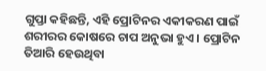ଗୁପ୍ତା କହିଛନ୍ତି, ଏହି ପ୍ରୋଟିନର ଏକୀକରଣ ପାଇଁ ଶରୀରର କୋଷରେ ଚାପ ଅନୁଭା ହୁଏ । ପ୍ରୋଟିନ ତିଆରି ହେଉଥିବା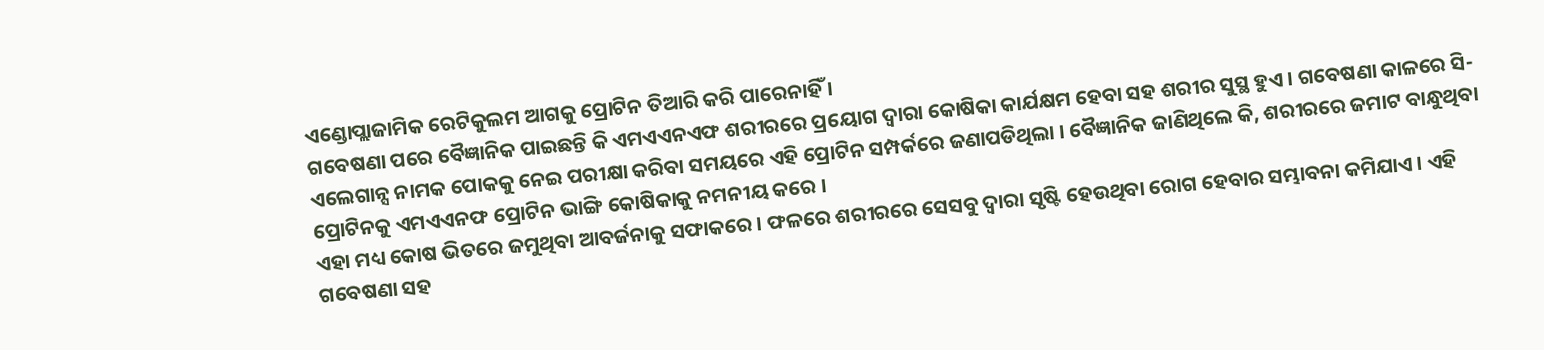ଏଣ୍ଡୋପ୍ଲାଜାମିକ ରେଟିକୁଲମ ଆଗକୁ ପ୍ରୋଟିନ ତିଆରି କରି ପାରେନାହିଁ ।
ଗବେଷଣା ପରେ ବୈଜ୍ଞାନିକ ପାଇଛନ୍ତି କି ଏମଏଏନଏଫ ଶରୀରରେ ପ୍ରୟୋଗ ଦ୍ୱାରା କୋଷିକା କାର୍ଯକ୍ଷମ ହେବା ସହ ଶରୀର ସୁସ୍ଥ ହୁଏ । ଗବେଷଣା କାଳରେ ସି-ଏଲେଗାନ୍ସ ନାମକ ପୋକକୁ ନେଇ ପରୀକ୍ଷା କରିବା ସମୟରେ ଏହି ପ୍ରୋଟିନ ସମ୍ପର୍କରେ ଜଣାପଡିଥିଲା । ବୈଜ୍ଞାନିକ ଜାଣିଥିଲେ କି, ଶରୀରରେ ଜମାଟ ବାନ୍ଧୁଥିବା ପ୍ରୋଟିନକୁ ଏମଏଏନଫ ପ୍ରୋଟିନ ଭାଙ୍ଗି କୋଷିକାକୁ ନମନୀୟ କରେ ।
ଏହା ମଧ୍ୟ କୋଷ ଭିତରେ ଜମୁଥିବା ଆବର୍ଜନାକୁ ସଫାକରେ । ଫଳରେ ଶରୀରରେ ସେସବୁ ଦ୍ୱାରା ସୃଷ୍ଟି ହେଉଥିବା ରୋଗ ହେବାର ସମ୍ଭାବନା କମିଯାଏ । ଏହି ଗବେଷଣା ସହ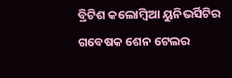ବ୍ରିଟିଶ କଲୋମ୍ବିଆ ୟୁନିଭର୍ସିଟିର ଗବେଷକ ଶେନ ଟେଲର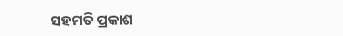ସହମତି ପ୍ରକାଶ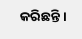କରିଛନ୍ତି ।